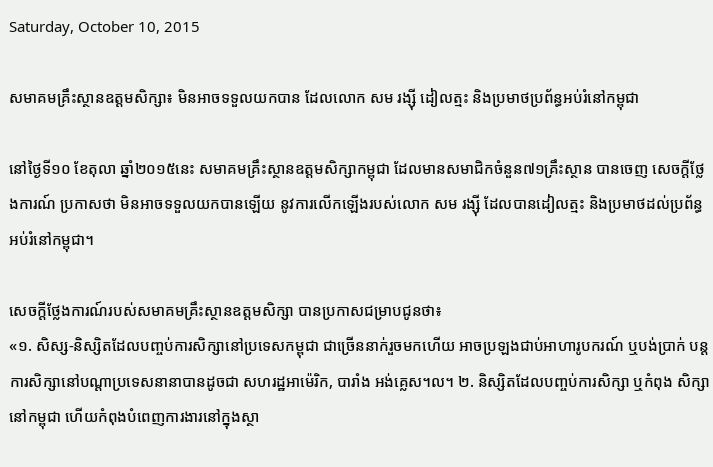Saturday, October 10, 2015

សមាគមគ្រឹះស្ថានឧត្តមសិក្សា៖ មិនអាចទទួលយកបាន ដែលលោក សម រង្ស៊ី ដៀលត្មះ និងប្រមាថប្រព័ន្ធអប់រំនៅកម្ពុជា

នៅថ្ងៃទី១០ ខែតុលា ឆ្នាំ២០១៥នេះ សមាគមគ្រឹះស្ថានឧត្តមសិក្សាកម្ពុជា ដែលមានសមាជិកចំនួន៧១គ្រឹះស្ថាន បានចេញ សេចក្តីថ្លែងការណ៍ ប្រកាសថា មិនអាចទទួលយកបានឡើយ នូវការលើកឡើងរបស់លោក សម រង្ស៊ី ដែលបានដៀលត្មះ និងប្រមាថដល់ប្រព័ន្ធអប់រំនៅកម្ពុជា។

សេចក្តីថ្លែងការណ៍របស់សមាគមគ្រឹះស្ថានឧត្តមសិក្សា បានប្រកាសជម្រាបជូនថា៖
«១. សិស្ស-និស្សិតដែលបញ្ចប់ការសិក្សានៅប្រទេសកម្ពុជា ជាច្រើននាក់រួចមកហើយ អាចប្រឡងជាប់អាហារូបករណ៍ ឬបង់ប្រាក់ បន្តការសិក្សានៅបណ្តាប្រទេសនានាបានដូចជា សហរដ្ឋអាម៉េរិក, បារាំង អង់គ្លេស។ល។ ២. និស្សិតដែលបញ្ចប់ការសិក្សា ឬកំពុង សិក្សានៅកម្ពុជា ហើយកំពុងបំពេញការងារនៅក្នុងស្ថា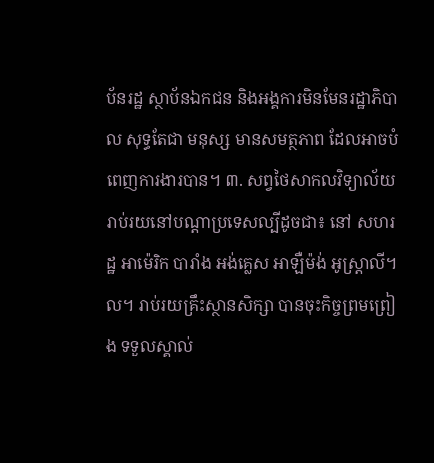ប័នរដ្ឋ ស្ថាប័នឯកជន និងអង្គការមិនមែនរដ្ឋាភិបាល សុទ្ធតែជា មនុស្ស មានសមត្ថភាព ដែលអាចបំពេញការងារបាន។ ៣. សព្វថៃសាកលវិទ្យាល័យរាប់រយនៅបណ្តាប្រទេសល្បីដូចជា៖ នៅ សហរដ្ឋ អាម៉េរិក បារាំង អង់គ្លេស អាឡឺម៉ង់ អូស្រ្តាលី។ល។ រាប់រយគ្រឹះស្ថានសិក្សា បានចុះកិច្ចព្រមព្រៀង ទទួលស្គាល់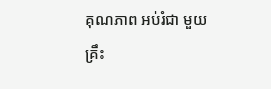គុណភាព អប់រំជា មួយគ្រឹះ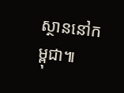ស្ថាននៅកម្ពុជា៕